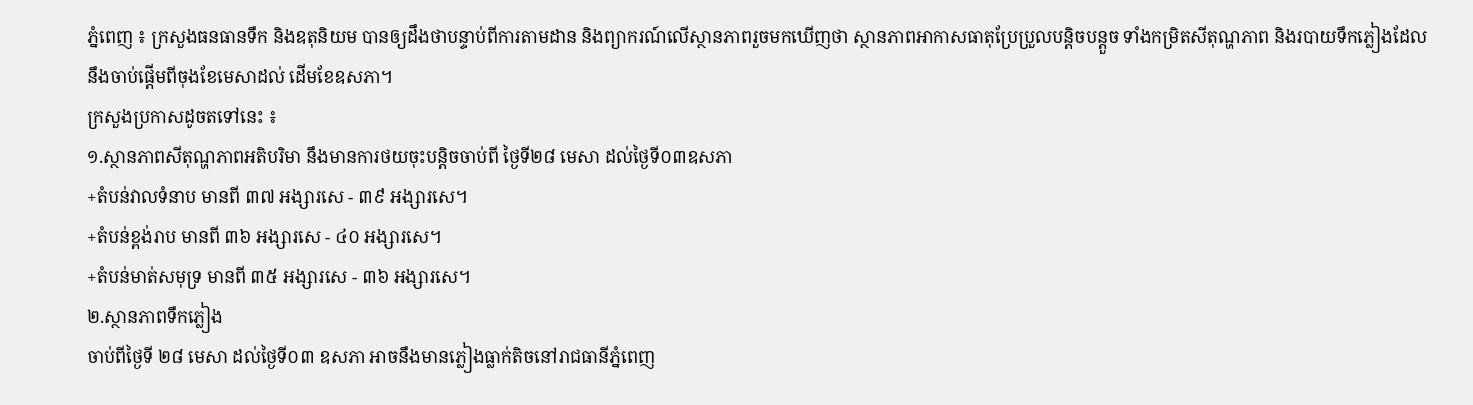ភ្នំពេញ ៖ ក្រសួងធនធានទឹក និងឧតុនិយម បានឲ្យដឹងថាបន្ទាប់ពីការតាមដាន និងព្យាករណ៍លើស្ថានភាពរួចមកឃើញថា ស្ថានភាពអាកាសធាតុប្រែប្រួលបន្តិចបន្តួច ទាំងកម្រិតសីតុណ្ហភាព និងរបាយទឹកភ្លៀងដែលនឹងចាប់ផ្ដើមពីចុងខែមេសាដល់ ដើមខែឧសភា។
ក្រសួងប្រកាសដូចតទៅនេះ ៖
១.ស្ថានភាពសីតុណ្ហភាពអតិបរិមា នឹងមានការថយចុះបន្តិចចាប់ពី ថ្ងៃទី២៨ មេសា ដល់ថ្ងៃទី០៣ឧសភា
+តំបន់វាលទំនាប មានពី ៣៧ អង្សារសេ - ៣៩ អង្សារសេ។
+តំបន់ខ្ពង់រាប មានពី ៣៦ អង្សារសេ - ៤០ អង្សារសេ។
+តំបន់មាត់សមុទ្រ មានពី ៣៥ អង្សារសេ - ៣៦ អង្សារសេ។
២.ស្ថានភាពទឹកភ្លៀង
ចាប់ពីថ្ងៃទី ២៨ មេសា ដល់ថ្ងៃទី០៣ ឧសភា អាចនឹងមានភ្លៀងធ្លាក់តិចនៅរាជធានីភ្នំពេញ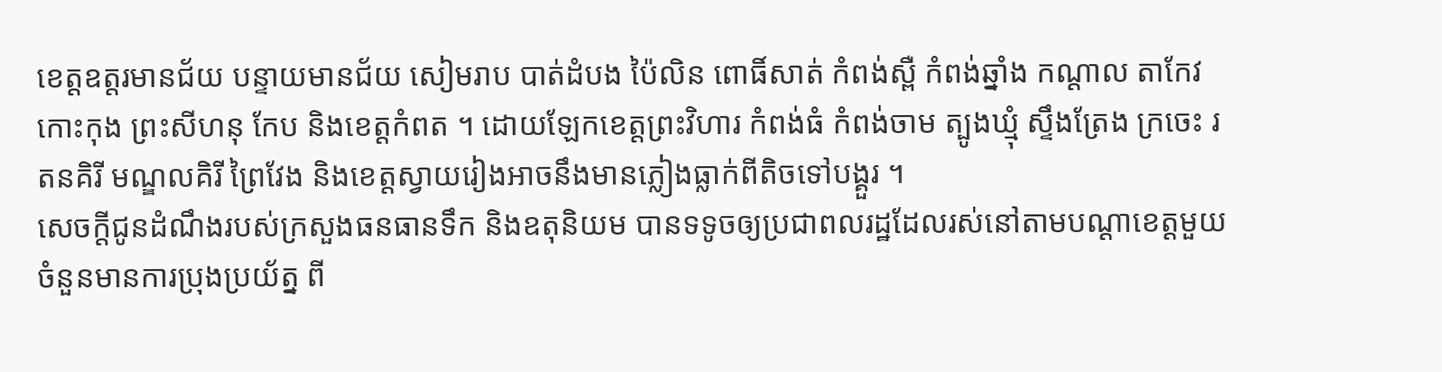ខេត្តឧត្តរមានជ័យ បន្ទាយមានជ័យ សៀមរាប បាត់ដំបង ប៉ៃលិន ពោធិ៍សាត់ កំពង់ស្ពឺ កំពង់ឆ្នាំង កណ្ដាល តាកែវ កោះកុង ព្រះសីហនុ កែប និងខេត្តកំពត ។ ដោយឡែកខេត្តព្រះវិហារ កំពង់ធំ កំពង់ចាម ត្បូងឃ្មុំ ស្ទឹងត្រែង ក្រចេះ រតនគិរី មណ្ឌលគិរី ព្រៃវែង និងខេត្តស្វាយរៀងអាចនឹងមានភ្លៀងធ្លាក់ពីតិចទៅបង្គួរ ។
សេចក្ដីជូនដំណឹងរបស់ក្រសួងធនធានទឹក និងឧតុនិយម បានទទូចឲ្យប្រជាពលរដ្ឋដែលរស់នៅតាមបណ្ដាខេត្ដមួយចំនួនមានការប្រុងប្រយ័ត្ន ពី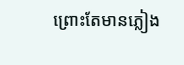ព្រោះតែមានភ្លៀង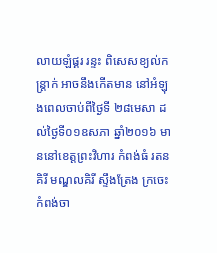លាយឡំផ្គរ រន្ទះ ពិសេសខ្យល់កន្ត្រាក់ អាចនឹងកើតមាន នៅអំឡុងពេលចាប់ពីថ្ងៃទី ២៨មេសា ដល់ថ្ងៃទី០១ឧសភា ឆ្នាំ២០១៦ មាននៅខេត្តព្រះវិហារ កំពង់ធំ រតនគិរី មណ្ឌលគិរី ស្ទឹងត្រែង ក្រចេះ កំពង់ចា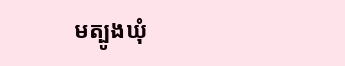មត្បូងឃុំ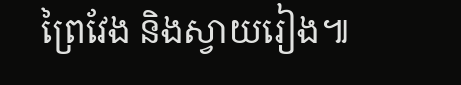ព្រៃវែង និងស្វាយរៀង៕